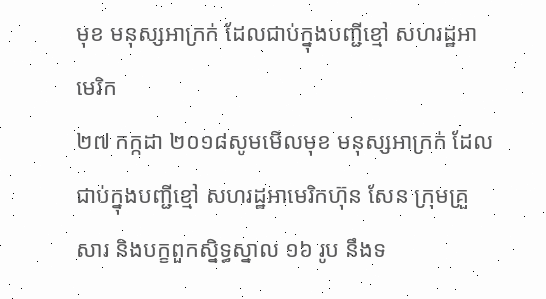មុខ មនុស្សអាក្រក់ ដែលជាប់ក្នុងបញ្ជីខ្មៅ សហរដ្ឋអាមេរិក
២៧ កក្កដា ២០១៨សូមមើលមុខ មនុស្សអាក្រក់ ដែលជាប់ក្នុងបញ្ជីខ្មៅ សហរដ្ឋអាមេរិកហ៊ុន សែន ក្រុមគ្រួសារ និងបក្ខពួកស្និទ្ធស្នាល ១៦ រូប នឹងទ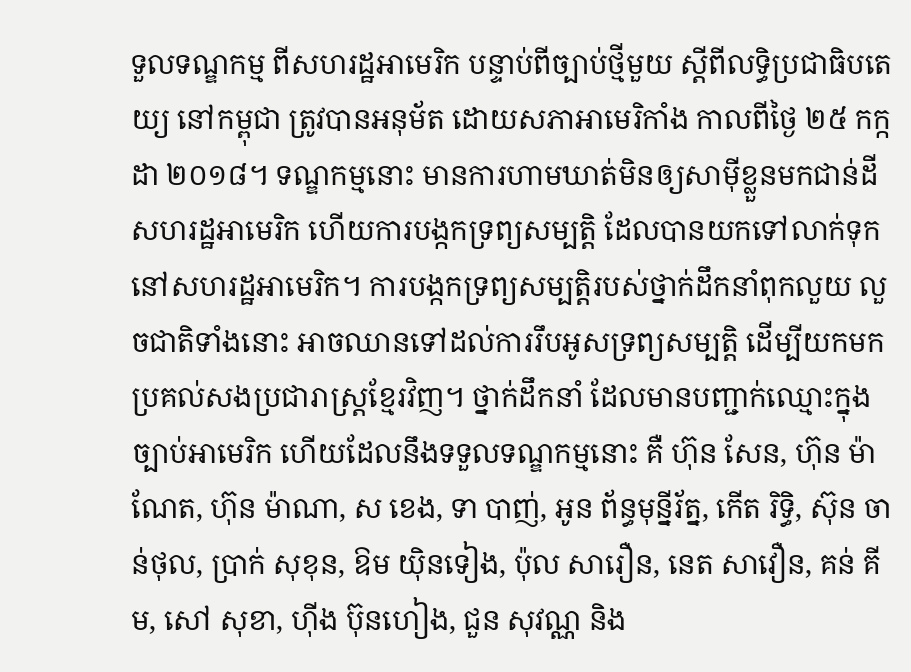ទួលទណ្ឌកម្ម ពីសហរដ្ឋអាមេរិក បន្ទាប់ពីច្បាប់ថ្មីមួយ ស្តីពីលទ្ធិប្រជាធិបតេយ្យ នៅកម្ពុជា ត្រូវបានអនុម័ត ដោយសភាអាមេរិកាំង កាលពីថ្ងៃ ២៥ កក្កដា ២០១៨។ ទណ្ឌកម្មនោះ មានការហាមឃាត់មិនឲ្យសាម៉ីខ្លួនមកជាន់ដីសហរដ្ឋអាមេរិក ហើយការបង្កកទ្រព្យសម្បត្តិ ដែលបានយកទៅលាក់ទុក នៅសហរដ្ឋអាមេរិក។ ការបង្កកទ្រព្យសម្បត្តិរបស់ថ្នាក់ដឹកនាំពុកលួយ លួចជាតិទាំងនោះ អាចឈានទៅដល់ការរឹបអូសទ្រព្យសម្បត្តិ ដើម្បីយកមកប្រគល់សងប្រជារាស្ត្រខ្មែរវិញ។ ថ្នាក់ដឹកនាំ ដែលមានបញ្ជាក់ឈ្មោះក្នុងច្បាប់អាមេរិក ហើយដែលនឹងទទួលទណ្ឌកម្មនោះ គឺ ហ៊ុន សែន, ហ៊ុន ម៉ាណែត, ហ៊ុន ម៉ាណា, ស ខេង, ទា បាញ់, អូន ព័ន្ធមុន្នីរ័ត្ន, កើត រិទ្ធិ, ស៊ុន ចាន់ថុល, ប្រាក់ សុខុន, ឱម យ៉ិនទៀង, ប៉ុល សារឿន, នេត សាវឿន, គន់ គីម, សៅ សុខា, ហ៊ីង ប៊ុនហៀង, ជួន សុវណ្ណ និង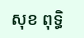សុខ ពុទ្ធិ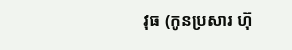វុធ (កូនប្រសារ ហ៊ុ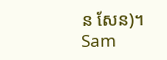ន សែន)។
Sam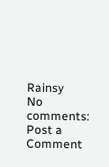Rainsy
No comments:
Post a Comment